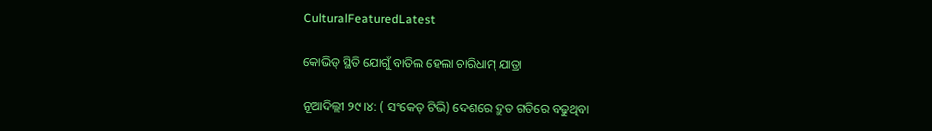CulturalFeaturedLatest

କୋଭିଡ୍ ସ୍ଥିତି ଯୋଗୁଁ ବାତିଲ ହେଲା ଚାରିଧାମ୍ ଯାତ୍ରା

ନୂଆଦିଲ୍ଲୀ ୨୯।୪: ( ସଂକେତ୍ ଟିଭି) ଦେଶରେ ଦ୍ରୁତ ଗତିରେ ବଢୁଥିବା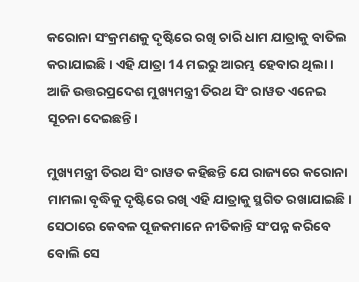କରୋନା ସଂକ୍ରମଣକୁ ଦୃଷ୍ଟିରେ ରଖି ଚାରି ଧାମ ଯାତ୍ରାକୁ ବାତିଲ କରାଯାଇଛି । ଏହି ଯାତ୍ରା 14 ମଇରୁ ଆରମ୍ଭ ହେବାର ଥିଲା। ଆଜି ଉତ୍ତରପ୍ରଦେଶ ମୁଖ୍ୟମନ୍ତ୍ରୀ ତିରଥ ସିଂ ରାୱତ ଏନେଇ ସୂଚନା ଦେଇଛନ୍ତି।

ମୁଖ୍ୟମନ୍ତ୍ରୀ ତିରଥ ସିଂ ରାୱତ କହିଛନ୍ତି ଯେ ରାଜ୍ୟରେ କରୋନା ମାମଲା ବୃଦ୍ଧିକୁ ଦୃଷ୍ଟିରେ ରଖି ଏହି ଯାତ୍ରାକୁ ସ୍ଥଗିତ ରଖାଯାଇଛି। ସେଠାରେ କେବଳ ପୂଜକମାନେ ନୀତିକାନ୍ତି ସଂପନ୍ନ କରିବେ ବୋଲି ସେ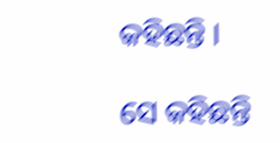କହିଛନ୍ତି ।

ସେ କହିଛନ୍ତି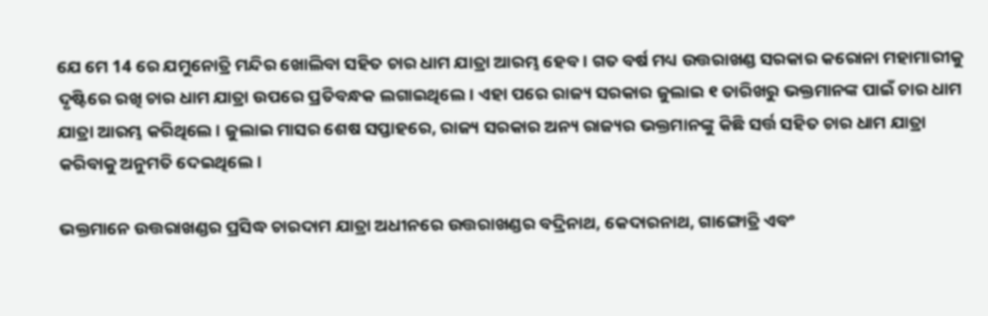ଯେ ମେ 14 ରେ ଯମୁନୋତ୍ରି ମନ୍ଦିର ଖୋଲିବା ସହିତ ଚାର ଧାମ ଯାତ୍ରା ଆରମ୍ଭ ହେବ । ଗତ ବର୍ଷ ମଧ୍ୟ ଉତ୍ତରାଖଣ୍ଡ ସରକାର କରୋନା ମହାମାରୀକୁ ଦୃଷ୍ଟିରେ ରଖି ଚାର ଧାମ ଯାତ୍ରା ଉପରେ ପ୍ରତିବନ୍ଧକ ଲଗାଇଥିଲେ। ଏହା ପରେ ରାଜ୍ୟ ସରକାର ଜୁଲାଇ ୧ ତାରିଖରୁ ଭକ୍ତମାନଙ୍କ ପାଇଁ ଚାର ଧାମ ଯାତ୍ରା ଆରମ୍ଭ କରିଥିଲେ । ଜୁଲାଇ ମାସର ଶେଷ ସପ୍ତାହରେ, ରାଜ୍ୟ ସରକାର ଅନ୍ୟ ରାଜ୍ୟର ଭକ୍ତମାନଙ୍କୁ କିଛି ସର୍ତ୍ତ ସହିତ ଚାର ଧାମ ଯାତ୍ରା କରିବାକୁ ଅନୁମତି ଦେଇଥିଲେ।

ଭକ୍ତମାନେ ଉତ୍ତରାଖଣ୍ଡର ପ୍ରସିଦ୍ଧ ଚାରଦାମ ଯାତ୍ରା ଅଧୀନରେ ଉତ୍ତରାଖଣ୍ଡର ବଦ୍ରିନାଥ, କେଦାରନାଥ, ଗାଙ୍ଗୋତ୍ରି ଏବଂ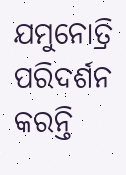ଯମୁନୋତ୍ରି ପରିଦର୍ଶନ କରନ୍ତି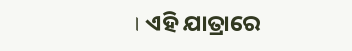। ଏହି ଯାତ୍ରାରେ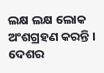ଲକ୍ଷ ଲକ୍ଷ ଲୋକ ଅଂଶଗ୍ରହଣ କରନ୍ତି । ଦେଶର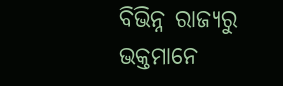ବିଭିନ୍ନ ରାଜ୍ୟରୁ ଭକ୍ତମାନେ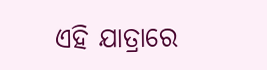ଏହି ଯାତ୍ରାରେ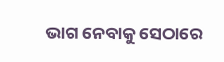ଭାଗ ନେବାକୁ ସେଠାରେ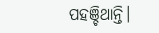ପହଞ୍ଚିଥାନ୍ତି।